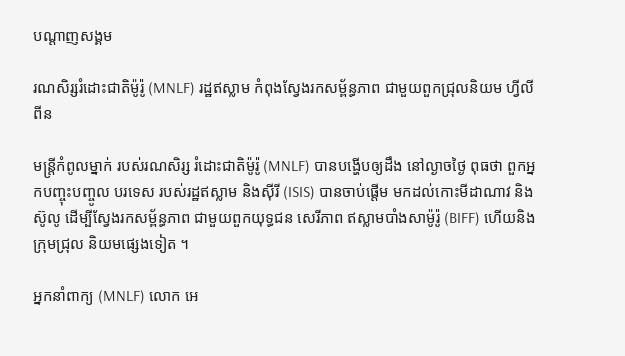បណ្តាញសង្គម

រណសិរ្សរំដោះជាតិម៉ូរ៉ូ (MNLF) រដ្ឋឥស្លាម កំពុងស្វែងរកសម្ព័ន្ធភាព ជាមួយពួកជ្រុលនិយម ហ្វីលីពីន

មន្ត្រីកំពូលម្នាក់ របស់រណសិរ្ស រំដោះជាតិម៉ូរ៉ូ (MNLF) បានបង្ហើបឲ្យដឹង នៅល្ងាចថ្ងៃ ពុធថា ពួកអ្នកបញ្ចុះបញ្ចូល បរទេស របស់រដ្ឋឥស្លាម និងស៊ីរី (ISIS) បានចាប់ផ្តើម មកដល់កោះមីដាណាវ និងស៊ូលូ ដើម្បីស្វែងរកសម្ព័ន្ធភាព ជាមួយពួកយុទ្ធជន សេរីភាព ឥស្លាមបាំងសាម៉ូរ៉ូ (BIFF) ហើយនិងក្រុមជ្រុល និយមផ្សេងទៀត ។

អ្នកនាំពាក្យ (MNLF) លោក អេ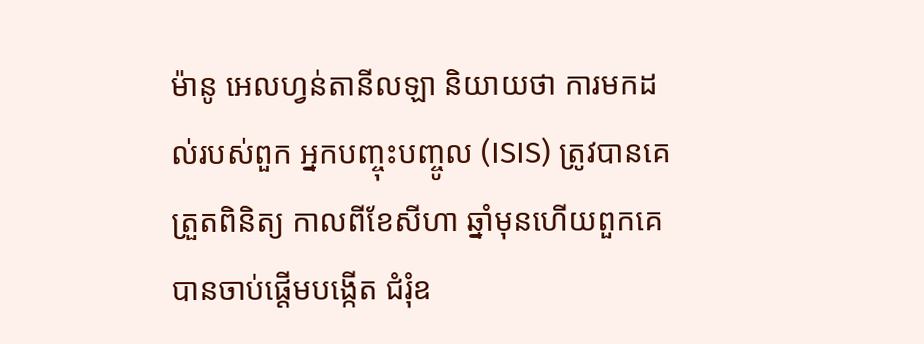ម៉ានូ អេលហ្វន់តានីលឡា និយាយថា ការមកដល់របស់ពួក អ្នកបញ្ចុះបញ្ចូល (ISIS) ត្រូវបានគេត្រួតពិនិត្យ កាលពីខែសីហា ឆ្នាំមុនហើយពួកគេ បានចាប់ផ្តើមបង្កើត ជំរុំឧ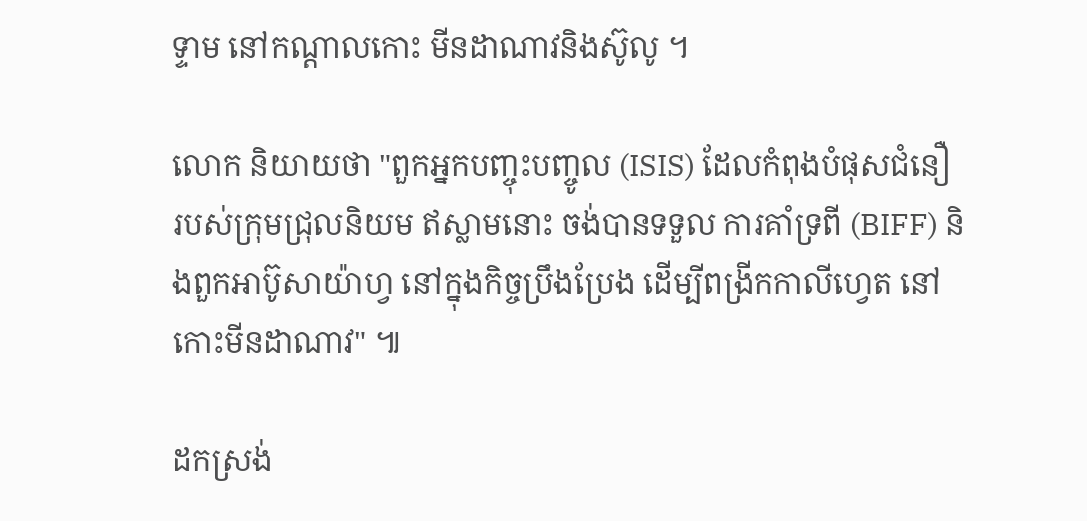ទ្ទាម នៅកណ្ដាលកោះ មីនដាណាវនិងស៊ូលូ ។

លោក និយាយថា "ពួកអ្នកបញ្ចុះបញ្ចូល (ISIS) ដែលកំពុងបំផុសជំនឿ របស់ក្រុមជ្រុលនិយម ឥស្លាមនោះ ចង់បានទទួល ការគាំទ្រពី (BIFF) និងពួកអាប៊ូសាយ៉ាហ្វ នៅក្នុងកិច្ចប្រឹងប្រែង ដើម្បីពង្រីកកាលីហ្វេត នៅកោះមីនដាណាវ" ៕

ដកស្រង់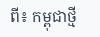ពី៖ កម្ពុជាថ្មី